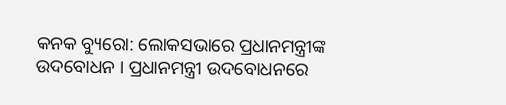କନକ ବ୍ୟୁରୋ: ଲୋକସଭାରେ ପ୍ରଧାନମନ୍ତ୍ରୀଙ୍କ ଉଦବୋଧନ । ପ୍ରଧାନମନ୍ତ୍ରୀ ଉଦବୋଧନରେ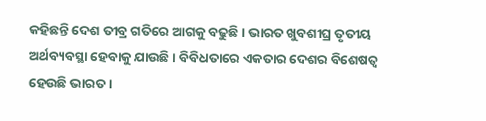କହିଛନ୍ତି ଦେଶ ତୀବ୍ର ଗତିରେ ଆଗକୁ ବଢୁଛି । ଭାରତ ଖୁବଶୀଘ୍ର ତୃତୀୟ ଅର୍ଥବ୍ୟବସ୍ଥା ହେବାକୁ ଯାଉଛି । ବିବିଧତାରେ ଏକତାର ଦେଶର ବିଶେଷତ୍ବ ହେଉଛି ଭାରତ ।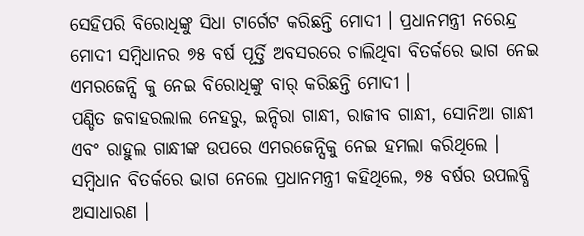ସେହିପରି ବିରୋଧିଙ୍କୁ ସିଧା ଟାର୍ଗେଟ କରିଛନ୍ତି ମୋଦୀ । ପ୍ରଧାନମନ୍ତ୍ରୀ ନରେନ୍ଦ୍ର ମୋଦୀ ସମ୍ବିଧାନର ୭୫ ବର୍ଷ ପୂର୍ତ୍ତି ଅବସରରେ ଚାଲିଥିବା ବିତର୍କରେ ଭାଗ ନେଇ ଏମରଜେନ୍ସି କୁ ନେଇ ବିରୋଧିଙ୍କୁ ବାର୍ କରିଛନ୍ତି ମୋଦୀ ।
ପଣ୍ଡିତ ଜବାହରଲାଲ ନେହରୁ, ଇନ୍ଦିରା ଗାନ୍ଧୀ, ରାଜୀବ ଗାନ୍ଧୀ, ସୋନିଆ ଗାନ୍ଧୀ ଏବଂ ରାହୁଲ ଗାନ୍ଧୀଙ୍କ ଉପରେ ଏମରଜେନ୍ସିକୁ ନେଇ ହମଲା କରିଥିଲେ । ସମ୍ବିଧାନ ବିତର୍କରେ ଭାଗ ନେଲେ ପ୍ରଧାନମନ୍ତ୍ରୀ କହିଥିଲେ, ୭୫ ବର୍ଷର ଉପଲବ୍ଧି ଅସାଧାରଣ ।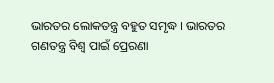ଭାରତର ଲୋକତନ୍ତ୍ର ବହୁତ ସମୃଦ୍ଧ । ଭାରତର ଗଣତନ୍ତ୍ର ବିଶ୍ୱ ପାଇଁ ପ୍ରେରଣା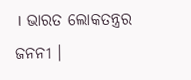। ଭାରତ ଲୋକତନ୍ତ୍ରର ଜନନୀ ।